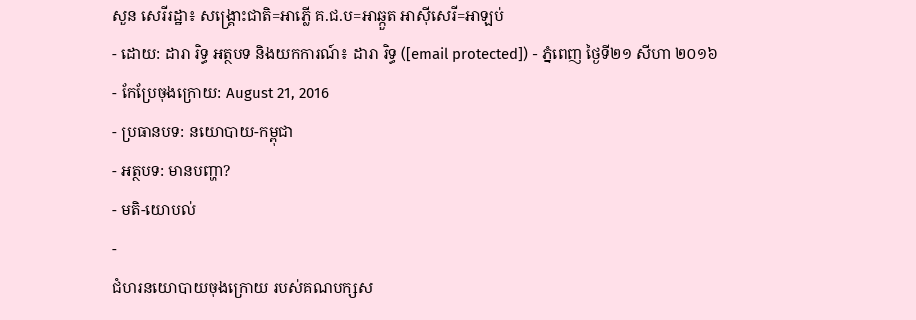សួន សេរីរដ្ឋា៖ សង្គ្រោះជាតិ=អាភ្លើ គ.ជ.ប=អាឆ្កួត អាស៊ីសេរី=អាឡប់
- ដោយ: ដារា រិទ្ធ អត្ថបទ និងយកការណ៍៖ ដារា រិទ្ធ ([email protected]) - ភ្នំពេញ ថ្ងៃទី២១ សីហា ២០១៦
- កែប្រែចុងក្រោយ: August 21, 2016
- ប្រធានបទ: នយោបាយ-កម្ពុជា
- អត្ថបទ: មានបញ្ហា?
- មតិ-យោបល់
-
ជំហរនយោបាយចុងក្រោយ របស់គណបក្សស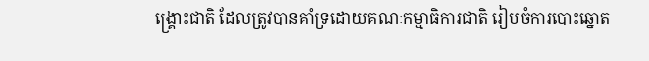ង្គ្រោះជាតិ ដែលត្រូវបានគាំទ្រដោយគណៈកម្មាធិការជាតិ រៀបចំការបោះឆ្នោត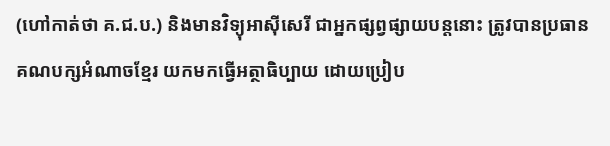(ហៅកាត់ថា គ.ជ.ប.) និងមានវិទ្យុអាស៊ីសេរី ជាអ្នកផ្សព្វផ្សាយបន្តនោះ ត្រូវបានប្រធានគណបក្សអំណាចខ្មែរ យកមកធ្វើអត្ថាធិប្បាយ ដោយប្រៀប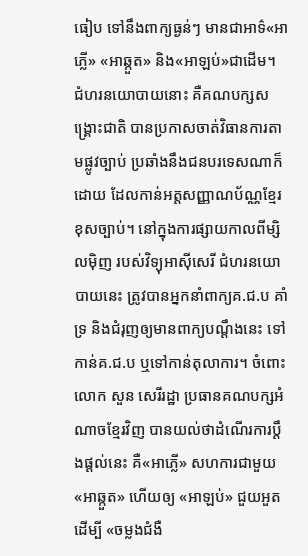ធៀប ទៅនឹងពាក្យធ្ងន់ៗ មានជាអាទ៌«អាភ្លើ» «អាឆ្កួត» និង«អាឡប់»ជាដើម។
ជំហរនយោបាយនោះ គឺគណបក្សសង្គ្រោះជាតិ បានប្រកាសចាត់វិធានការតាមផ្លូវច្បាប់ ប្រឆាំងនឹងជនបរទេសណាក៏ដោយ ដែលកាន់អត្តសញ្ញាណប័ណ្ណខ្មែរខុសច្បាប់។ នៅក្នុងការផ្សាយកាលពីម្សិលម៉ិញ របស់វិទ្យុអាស៊ីសេរី ជំហរនយោបាយនេះ ត្រូវបានអ្នកនាំពាក្យគ.ជ.ប គាំទ្រ និងជំរុញឲ្យមានពាក្យបណ្ដឹងនេះ ទៅកាន់គ.ជ.ប ឬទៅកាន់តុលាការ។ ចំពោះលោក សួន សេរីរដ្ឋា ប្រធានគណបក្សអំណាចខ្មែរវិញ បានយល់ថាដំណើរការប្ដឹងផ្ដល់នេះ គឺ«អាភ្លើ» សហការជាមួយ «អាឆ្កួត» ហើយឲ្យ «អាឡប់» ជួយអួត ដើម្បី «ចម្លងជំងឺ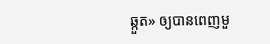ឆ្កួត» ឲ្យបានពេញមួ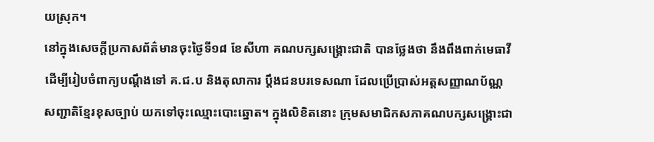យស្រុក។
នៅក្នុងសេចក្ដីប្រកាសព័ត៌មានចុះថ្ងៃទី១៨ ខែសីហា គណបក្សសង្គ្រោះជាតិ បានថ្លែងថា នឹងពឹងពាក់មេធាវីដើម្បីរៀបចំពាក្យបណ្ដឹងទៅ គ.ជ.ប និងតុលាការ ប្ដឹងជនបរទេសណា ដែលប្រើប្រាស់អត្តសញ្ញាណប័ណ្ណ សញ្ជាតិខ្មែរខុសច្បាប់ យកទៅចុះឈ្មោះបោះឆ្នោត។ ក្នុងលិខិតនោះ ក្រុមសមាជិកសភាគណបក្សសង្គ្រោះជា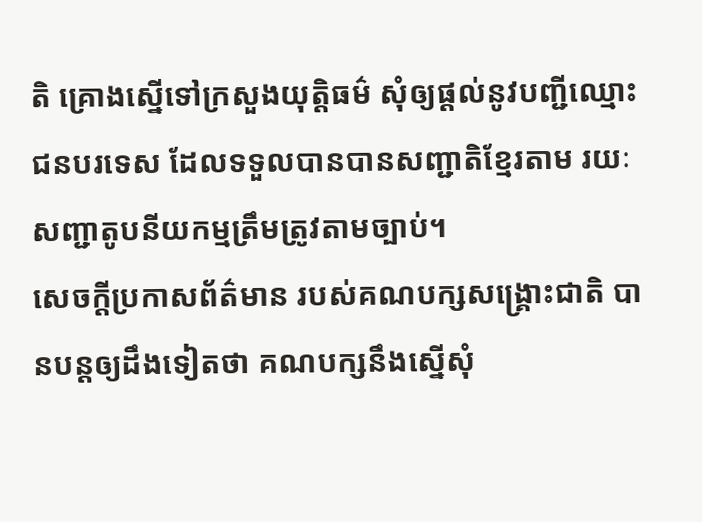តិ គ្រោងស្នើទៅក្រសួងយុត្តិធម៌ សុំឲ្យផ្ដល់នូវបញ្ជីឈ្មោះជនបរទេស ដែលទទួលបានបានសញ្ជាតិខ្មែរតាម រយៈសញ្ជាតូបនីយកម្មត្រឹមត្រូវតាមច្បាប់។
សេចក្ដីប្រកាសព័ត៌មាន របស់គណបក្សសង្គ្រោះជាតិ បានបន្តឲ្យដឹងទៀតថា គណបក្សនឹងស្នើសុំ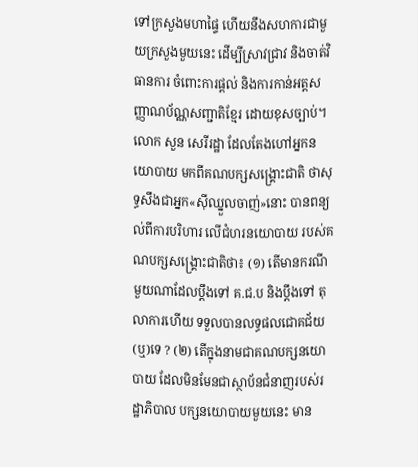ទៅក្រសួងមហាផ្ទៃ ហើយនឹងសហការជាមួយក្រសួងមួយនេះ ដើម្បីស្រាវជ្រាវ និងចាត់វិធានការ ចំពោះការផ្ដល់ និងការកាន់អត្តសញ្ញាណប័ណ្ណសញ្ជាតិខ្មែរ ដោយខុសច្បាប់។
លោក សួន សេរីរដ្ឋា ដែលតែងហៅអ្នកនយោបាយ មកពីគណបក្សសង្គ្រោះជាតិ ថាសុទ្ធសឹងជាអ្នក«ស៊ីឈ្នួលចាញ់»នោះ បានពន្យល់ពីការបរិហារ លើជំហរនយោបាយ របស់គណបក្សសង្គ្រោះជាតិថា៖ (១) តើមានករណី មួយណាដែលប្តឹងទៅ គ.ជ.ប និងប្តឹងទៅ តុលាការហើយ ទទួលបានលទ្ធផលជោគជ័យ (ឬ)ទេ ? (២) តើក្នុងនាមជាគណបក្សនយោបាយ ដែលមិនមែនជាស្ថាប័នជំនាញរបស់រដ្ឋាភិបាល បក្សនយោបាយមួយនេះ មាន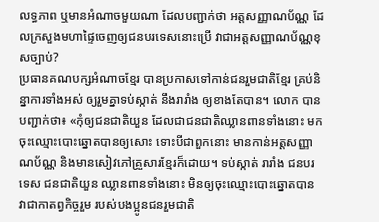លទ្ធភាព ឬមានអំណាចមួយណា ដែលបញ្ជាក់ថា អត្តសញ្ញាណប័ណ្ណ ដែលក្រសួងមហាផ្ទៃចេញឲ្យជនបរទេសនោះប្រើ វាជាអត្តសញ្ញាណប័ណ្ណខុសច្បាប់?
ប្រធានគណបក្សអំណាចខ្មែរ បានប្រកាសទៅកាន់ជនរួមជាតិខ្មែរ គ្រប់និន្នាការទាំងអស់ ឲ្យរួមគ្នាទប់ស្កាត់ នឹងរារាំង ឲ្យខាងតែបាន។ លោក បានបញ្ជាក់ថា៖ «កុំឲ្យជនជាតិយួន ដែលជាជនជាតិឈ្លានពានទាំងនោះ មកចុះឈ្មោះបោះឆ្នោតបានឲ្យសោះ ទោះបីជាពួកនោះ មានកាន់អត្តសញ្ញាណប័ណ្ណ និងមានសៀវភៅគ្រួសារខ្មែរក៏ដោយ។ ទប់ស្កាត់ រារាំង ជនបរទេស ជនជាតិយួន ឈ្លានពានទាំងនោះ មិនឲ្យចុះឈ្មោះបោះឆ្នោតបាន វាជាកាតព្វកិច្ចរួម របស់បងប្អូនជនរួមជាតិ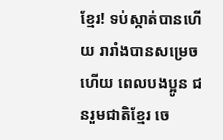ខ្មែរ! ទប់ស្កាត់បានហើយ រារាំងបានសម្រេចហើយ ពេលបងប្អូន ជនរួមជាតិខ្មែរ ចេ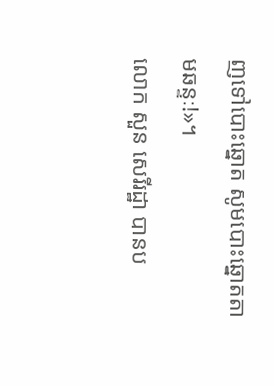ញទៅបោះឆ្នោត សូមបោះឆ្នោតតាមឆន្ទៈ!»។
លោក សួន សេរីរដ្ឋា បានប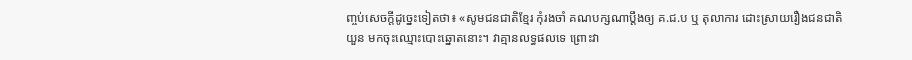ញ្ចប់សេចក្ដីដូច្នេះទៀតថា៖ «សូមជនជាតិខ្មែរ កុំរងចាំ គណបក្សណាប្តឹងឲ្យ គ.ជ.ប ឬ តុលាការ ដោះស្រាយរឿងជនជាតិយួន មកចុះឈ្មោះបោះឆ្នោតនោះ។ វាគ្មានលទ្ធផលទេ ព្រោះវា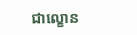ជាល្ខោន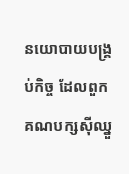នយោបាយបង្គ្រប់កិច្ច ដែលពួកគណបក្សស៊ីឈ្នួ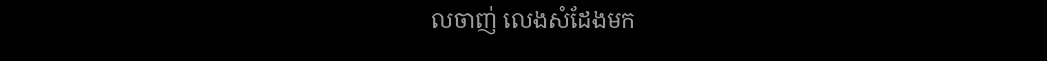លចាញ់ លេងសំដែងមក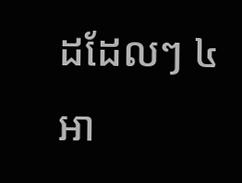ដដែលៗ ៤ អា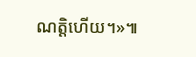ណត្តិហើយ។»៕